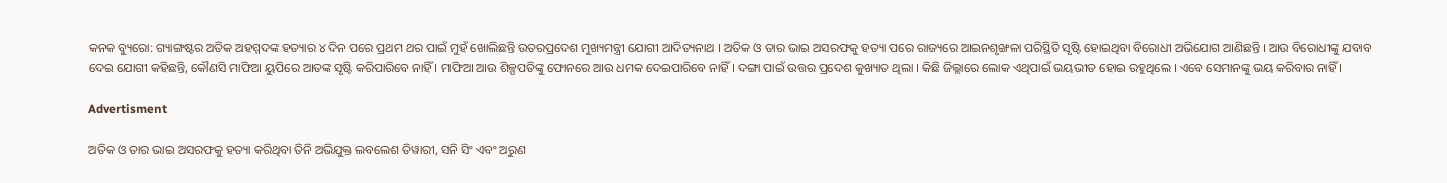କନକ ବ୍ୟୁରୋ: ଗ୍ୟାଙ୍ଗଷ୍ଟର ଅତିକ ଅହମ୍ମଦଙ୍କ ହତ୍ୟାର ୪ ଦିନ ପରେ ପ୍ରଥମ ଥର ପାଇଁ ମୁହଁ ଖୋଲିଛନ୍ତି ଉତରପ୍ରଦେଶ ମୁଖ୍ୟମନ୍ତ୍ରୀ ଯୋଗୀ ଆଦିତ୍ୟନାଥ । ଅତିକ ଓ ତାର ଭାଇ ଅସରଫକୁ ହତ୍ୟା ପରେ ରାଜ୍ୟରେ ଆଇନଶୃଙ୍ଖଳା ପରିସ୍ଥିତି ସୃଷ୍ଟି ହୋଇଥିବା ବିରୋଧୀ ଅଭିଯୋଗ ଆଣିଛନ୍ତି । ଆଉ ବିରୋଧୀଙ୍କୁ ଯବାବ ଦେଇ ଯୋଗୀ କହିଛନ୍ତି, କୌଣସି ମାଫିଆ ୟୁପିରେ ଆତଙ୍କ ସୃଷ୍ଟି କରିପାରିବେ ନାହିଁ । ମାଫିଆ ଆଉ ଶିଳ୍ପପତିଙ୍କୁ ଫୋନରେ ଆଉ ଧମକ ଦେଇପାରିବେ ନାହିଁ । ଦଙ୍ଗା ପାଇଁ ଉତ୍ତର ପ୍ରଦେଶ କୁଖ୍ୟାତ ଥିଲା । କିଛି ଜିଲ୍ଲାରେ ଲୋକ ଏଥିପାଇଁ ଭୟଭୀତ ହୋଇ ରହୁଥିଲେ । ଏବେ ସେମାନଙ୍କୁ ଭୟ କରିବାର ନାହିଁ ।

Advertisment

ଅତିକ ଓ ତାର ଭାଇ ଅସରଫକୁ ହତ୍ୟା କରିଥିବା ତିନି ଅଭିଯୁକ୍ତ ଲବଲେଶ ତିୱାରୀ, ସନି ସିଂ ଏବଂ ଅରୁଣ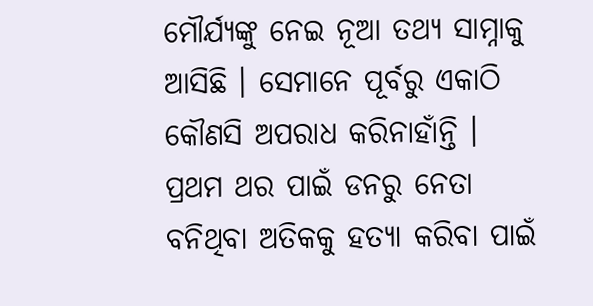ମୌର୍ଯ୍ୟଙ୍କୁ ନେଇ ନୂଆ ତଥ୍ୟ ସାମ୍ନାକୁ ଆସିଛି । ସେମାନେ ପୂର୍ବରୁ ଏକାଠି କୌଣସି ଅପରାଧ କରିନାହାଁନ୍ତି । ପ୍ରଥମ ଥର ପାଇଁ ଡନରୁ ନେତା ବନିଥିବା ଅତିକକୁ ହତ୍ୟା କରିବା ପାଇଁ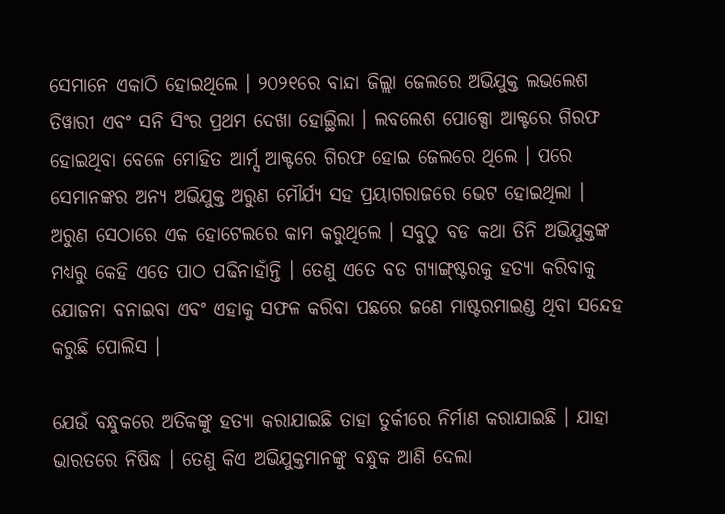ସେମାନେ ଏକାଠି ହୋଇଥିଲେ । ୨୦୨୧ରେ ବାନ୍ଦା ଜିଲ୍ଲା ଜେଲରେ ଅଭିଯୁକ୍ତ ଲଭଲେଶ ତିୱାରୀ ଏବଂ ସନି ସିଂର ପ୍ରଥମ ଦେଖା ହୋଇ୍ଥିଲା । ଲବଲେଶ ପୋକ୍ସୋ ଆକ୍ଟରେ ଗିରଫ ହୋଇଥିବା ବେଳେ ମୋହିତ ଆର୍ମ୍ସ ଆକ୍ଟରେ ଗିରଫ ହୋଇ ଜେଲରେ ଥିଲେ । ପରେ ସେମାନଙ୍କର ଅନ୍ୟ ଅଭିଯୁକ୍ତ ଅରୁଣ ମୌର୍ଯ୍ୟ ସହ ପ୍ରୟାଗରାଜରେ ଭେଟ ହୋଇଥିଲା । ଅରୁଣ ସେଠାରେ ଏକ ହୋଟେଲରେ କାମ କରୁଥିଲେ । ସବୁଠୁ ବଡ କଥା ତିନି ଅଭିଯୁକ୍ତଙ୍କ ମଧ୍ୟରୁ କେହି ଏତେ ପାଠ ପଢିନାହାଁନ୍ତି । ତେଣୁ ଏତେ ବଡ ଗ୍ୟାଙ୍ଗ୍ଷ୍ଟରକୁ ହତ୍ୟା କରିବାକୁ ଯୋଜନା ବନାଇବା ଏବଂ ଏହାକୁ ସଫଳ କରିବା ପଛରେ ଜଣେ ମାଷ୍ଟରମାଇଣ୍ଡ ଥିବା ସନ୍ଦେହ କରୁଛି ପୋଲିସ ।

ଯେଉଁ ବନ୍ଧୁକରେ ଅତିକଙ୍କୁ ହତ୍ୟା କରାଯାଇଛି ତାହା ତୁର୍କୀରେ ନିର୍ମାଣ କରାଯାଇଛି । ଯାହା ଭାରତରେ ନିଷିଦ୍ଧ । ତେଣୁ କିଏ ଅଭିଯୁକ୍ତମାନଙ୍କୁ ବନ୍ଧୁକ ଆଣି ଦେଲା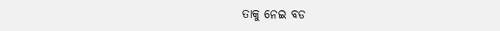ତାକୁ ନେଇ ବଡ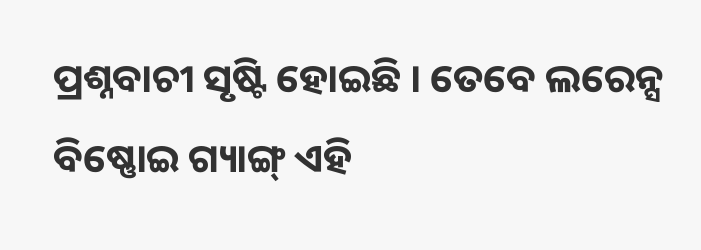ପ୍ରଶ୍ନବାଚୀ ସୃଷ୍ଟି ହୋଇଛି । ତେବେ ଲରେନ୍ସ ବିଷ୍ଣୋଇ ଗ୍ୟାଙ୍ଗ୍ ଏହି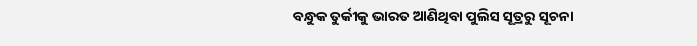ବନ୍ଧୁକ ତୁର୍କୀକୁ ଭାରତ ଆଣିଥିବା ପୁଲିସ ସୂତ୍ରରୁ ସୂଚନା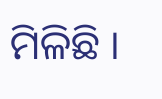ମିଳିଛି ।